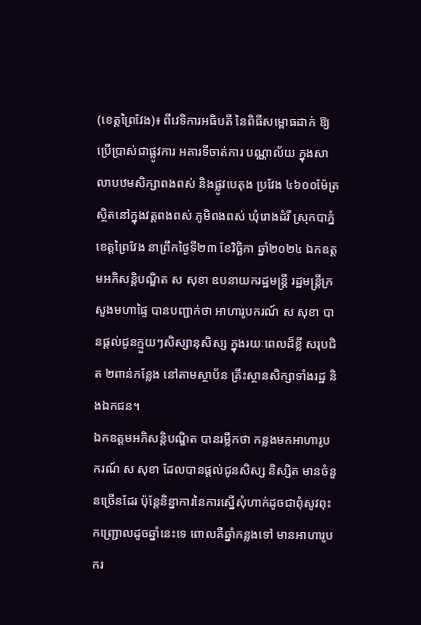(ខេត្តព្រៃវែង)៖ ពីវេទិការអធិបតី នៃពិធីសម្ពោធដាក់ ឱ្យប្រើប្រាស់ជាផ្លូវការ អគារទីចាត់ការ បណ្ណាល័យ ក្នុងសាលាបឋមសិក្សាពងពស់ និងផ្លូវបេតុង ប្រវែង ៤៦០០ម៉ែត្រ ស្ថិតនៅក្នុងវត្តពងពស់ ភូមិពងពស់ ឃុំរោងដំរី ស្រុកបាភ្នំ ខេត្តព្រៃវែង នាព្រឹកថ្ងៃទី២៣ ខែវិច្ឆិកា ឆ្នាំ២០២៤ ឯកឧត្តមអភិសន្តិបណ្ឌិត ស សុខា ឧបនាយករដ្ឋមន្ត្រី រដ្ឋមន្ត្រីក្រសួងមហាផ្ទៃ បានបញ្ជាក់ថា អាហារូបករណ៍ ស សុខា បានផ្តល់ជូនក្មួយៗសិស្សានុសិស្ស ក្នុងរយៈពេលដ៏ខ្លី សរុបជិត ២ពាន់កន្លែង នៅតាមស្ថាប័ន គ្រឹះស្ថានសិក្សាទាំងរដ្ឋ និងឯកជន។
ឯកឧត្តមអភិសន្តិបណ្ឌិត បានរម្លឹកថា កន្លងមកអាហារូបករណ៍ ស សុខា ដែលបានផ្ដល់ជូនសិស្ស និស្សិត មានចំនួនច្រើនដែរ ប៉ុន្តែនិន្នាការនៃការស្នើសុំហាក់ដូចជាពុំសូវពុះកញ្ជ្រោលដូចឆ្នាំនេះទេ ពោលគឺឆ្នាំកន្លងទៅ មានអាហារូបករ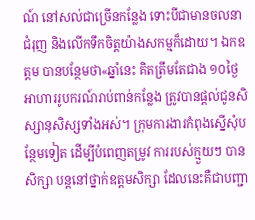ណ៍ នៅសល់ជាច្រើនកន្លែង ទោះបីជាមានចលនាជំរុញ និងលើកទឹកចិត្តយ៉ាងសកម្មក៏ដោយ។ ឯកឧត្តម បានបន្ថែមថា«ឆ្នាំនេះ គិតត្រឹមតែជាង ១០ថ្ងៃ អាហាររូបករណ៍រាប់ពាន់កន្លែង ត្រូវបានផ្ដល់ជូនសិស្សានុសិស្សទាំងអស់។ ក្រុមការងារកំពុងស្នើសុំបន្ថែមទៀត ដើម្បីបំពេញតម្រូវ ការរបស់ក្មួយៗ បានសិក្សា បន្តនៅថ្នាក់ឧត្តមសិក្សា ដែលនេះគឺជាបញ្ជា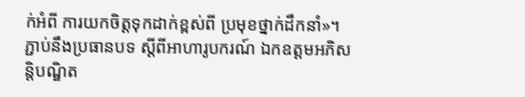ក់អំពី ការយកចិត្តទុកដាក់ខ្ពស់ពី ប្រមុខថ្នាក់ដឹកនាំ»។
ភ្ជាប់នឹងប្រធានបទ ស្ដីពីអាហារូបករណ៍ ឯកឧត្តមអភិសន្តិបណ្ឌិត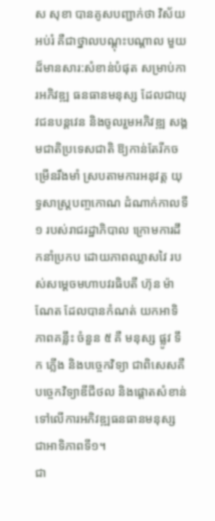ស សុខា បានគូសបញ្ជាក់ថា វិស័យអប់រំ គឺជាថ្នាលបណ្តុះបណ្ដាល មួយដ៏មានសារ:សំខាន់បំផុត សម្រាប់ការអភិវឌ្ឍ ធនធានមនុស្ស ដែលជាយុវជនបន្តវេន និងចូលរួមអភិវឌ្ឍ សង្គមជាតិប្រទេសជាតិ ឱ្យកាន់តែរីកចម្រើនរឹងមាំ ស្របតាមការអនុវត្ត យុទ្ធសាស្ត្របញ្ចកោណ ដំណាក់កាលទី១ របស់រាជរដ្ឋាភិបាល ក្រោមការដឹកនាំប្រកប ដោយភាពឈ្លាសវៃ របស់សម្តេចមហាបវរធិបតី ហ៊ុន ម៉ាណែត ដែលបានកំណត់ យកអាទិភាពគន្លឹះ ចំនួន ៥ គឺ មនុស្ស ផ្លូវ ទឹក ភ្លើង និងបច្ចេកវិទ្យា ជាពិសេសគឺបច្ចេកវិទ្យាឌីជីថល និងផ្តោតសំខាន់ទៅលើការអភិវឌ្ឍធនធានមនុស្ស ជាអាទិភាពទី១។
ជា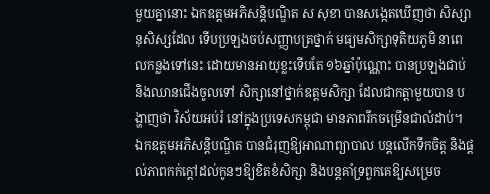មួយគ្នានោះ ឯកឧត្តមអភិសន្តិបណ្ឌិត ស សុខា បានសង្កេតឃើញថា សិស្សានុសិស្សដែល ទើបប្រឡងចប់សញ្ញាបត្រថ្នាក់ មធ្យមសិក្សាទុតិយភូមិ នាពេលកន្លងទៅនេះ ដោយមានអាយុខ្លះទើបតែ ១៦ឆ្នាំប៉ុណ្ណោះ បានប្រឡងជាប់ និងឈានជើងចូលទៅ សិក្សានៅថ្នាក់ឧត្តមសិក្សា ដែលជាកត្តាមួយបាន បង្ហាញថា វិស័យអប់រំ នៅក្នុងប្រទេសកម្ពុជា មានភាពរីកចម្រើនជាលំដាប់។ ឯកឧត្តមអភិសន្តិបណ្ឌិត បានជំរុញឱ្យអាណាព្យាបាល បន្តលើកទឹកចិត្ត និងផ្តល់ភាពកក់ក្តៅដល់កូនៗឱ្យខិតខំសិក្សា និងបន្តគាំទ្រពួកគេឱ្យសម្រេច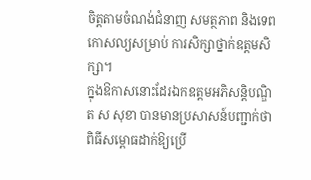ចិត្តតាមចំណង់ជំនាញ សមត្ថភាព និងទេពកោសល្យសម្រាប់ ការសិក្សាថ្នាក់ឧត្តមសិក្សា។
ក្នុងឱកាសនោះដែរឯកឧត្តមអភិសន្តិបណ្ឌិត ស សុខា បានមានប្រសាសន៍បញ្ជាក់ថា ពិធីសម្ពោធដាក់ឱ្យប្រើ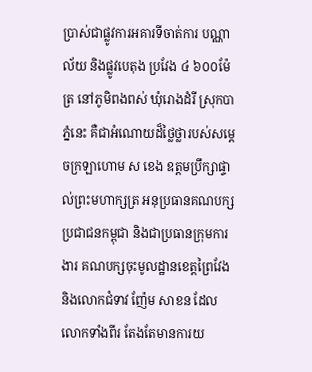ប្រាស់ជាផ្លូវការអគារទីចាត់ការ បណ្ណាល័យ និងផ្លូវបេតុង ប្រវែង ៤ ៦០០ម៉ែត្រ នៅភូមិពងពស់ ឃុំរោងដំរី ស្រុកបាភ្នំនេះ គឺជាអំណោយដ៏ថ្លៃថ្លារបស់សម្តេចក្រឡាហោម ស ខេង ឧត្តមប្រឹក្សាផ្ទាល់ព្រះមហាក្សត្រ អនុប្រធានគណបក្សប្រជាជនកម្ពុជា និងជាប្រធានក្រុមការងារ គណបក្សចុះមូលដ្ឋានខេត្តព្រៃវែង និងលោកជំទាវ ញ៉ែម សាខន ដែលលោកទាំងពីរ តែងតែមានការយ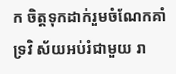ក ចិត្តទុកដាក់រួមចំណែកគាំទ្រវិ ស័យអប់រំជាមួយ រា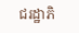ជរដ្ឋាភិ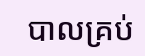បាលគ្រប់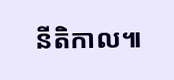នីតិកាល៕